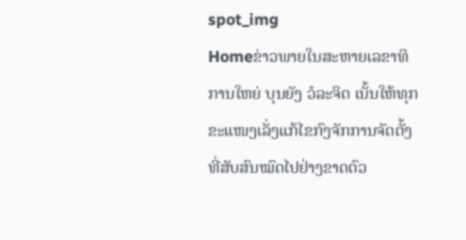spot_img
Homeຂ່າວພາຍໃນສະຫາຍເລຂາທິການໃຫຍ່ ບຸນຍັງ ວໍລະຈິດ ເນັ້ນໃຫ້ທຸກຂະແໜງເລັ່ງແກ້ໄຂກົງຈັກການຈັດຕັ້ງທີ່ສັບສົນໝົດໄປຢ່າງຂາດຕົວ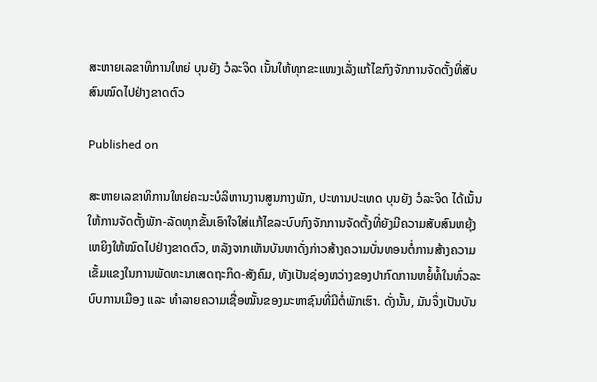ສະຫາຍເລຂາທິການໃຫຍ່ ບຸນຍັງ ວໍລະຈິດ ເນັ້ນໃຫ້ທຸກຂະແໜງເລັ່ງແກ້ໄຂກົງຈັກການຈັດຕັ້ງທີ່ສັບສົນໝົດໄປຢ່າງຂາດຕົວ

Published on

ສະຫາຍເລຂາທິການໃຫຍ່ຄະນະບໍລິຫານງານສູນກາງພັກ, ປະທານປະເທດ ບຸນຍັງ ວໍລະຈິດ ໄດ້ເນັ້ນໃຫ້ການຈັດຕັ້ງພັກ-ລັດທຸກຂັ້ນເອົາໃຈໃສ່ແກ້ໄຂລະບົບກົງຈັກການຈັດຕັ້ງທີ່ຍັງມີຄວາມສັບສົນຫຍຸ້ງເຫຍິງໃຫ້ໝົດໄປຢ່າງຂາດຕົວ, ຫລັງຈາກເຫັນບັນຫາດັ່ງກ່າວສ້າງຄວາມບັ່ນທອນຕໍ່ການສ້າງຄວາມເຂັ້ມແຂງໃນການພັດທະນາເສດຖະກິດ-ສັງຄົມ, ທັງເປັນຊ່ອງຫວ່າງຂອງປາກົດການຫຍໍ້ທໍ້ໃນທົ່ວລະບົບການເມືອງ ແລະ ທຳລາຍຄວາມເຊື່ອໝັ້ນຂອງມະຫາຊົນທີ່ມີຕໍ່ພັກເຮົາ. ດັ່ງນັ້ນ, ມັນຈຶ່ງເປັນບັນ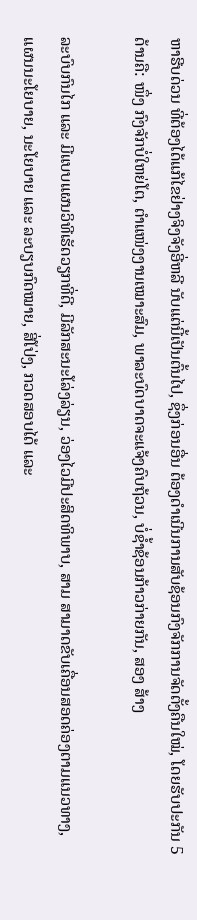ຫາຮີບດ່ວນ ທີ່ຕ້ອງໄດ້ແກ້ໄຂຢ່າງຈິງຈັງອີ່ຫລີ ນັບແຕ່ນີ້ເປັນຕົ້ນໄປ, ຊຶ່ງກ່ອນອື່ນ ຕ້ອງດຳເນີນການສັບຊ້ອນກົງຈັກການຈັດຕັ້ງຄືນໃໝ່, ໂດຍຮັບປະກັນ 5 ດ້ານຄື: ໜຶ່ງ ກົງຈັກບໍ່ໃຫຍ່ໂຕ, ຕຳແໜ່ງງານເໝາະສົມ, ພາລະບົດບາດຈະແຈ້ງຄົບຖ້ວນ, ບໍ່ຊ້ຳຊ້ອນກ້າວກ່າຍກັນ, ສອງ ສ້າງ

ລະບົບກົນໄກ ແລະ ມີແບບແຜນວິທີເຮັດວຽກທີ່ດີ, ມີລັກສະນະໂລ່ງລ່ຽນ, ວ່ອງໄວມີປະສິດທິພາບ, ສາມ ສາມາດຂັບເຄື່ອນສອດຄ່ອງຕາມແນວທາງ, ແຜນນະໂຍບາຍ, ນະໂຍບາຍ ແລະ ລະບຽບກົດໝາຍ, ສີ່ໂປ່ງ, ກວດສອບໄດ້ ແລະ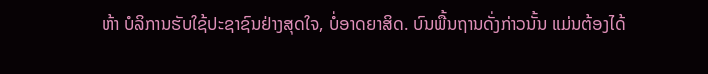ຫ້າ ບໍລິການຮັບໃຊ້ປະຊາຊົນຢ່າງສຸດໃຈ, ບໍ່ອາດຍາສິດ. ບົນພື້ນຖານດັ່ງກ່າວນັ້ນ ແມ່ນຕ້ອງໄດ້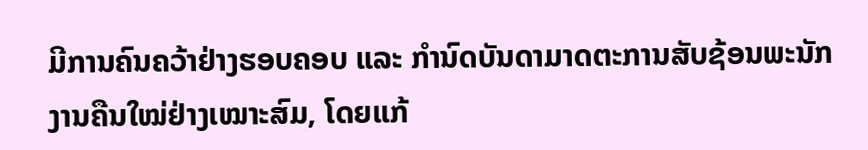ມີການຄົນຄວ້າຢ່າງຮອບຄອບ ແລະ ກຳນົດບັນດາມາດຕະການສັບຊ້ອນພະນັກງານຄືນໃໝ່ຢ່າງເໝາະສົມ, ໂດຍແກ້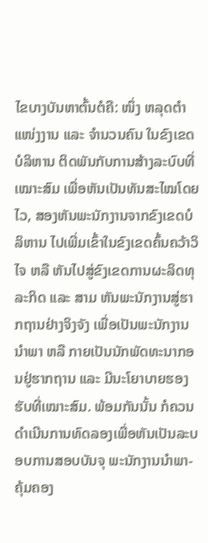ໄຂບາງບັນຫາຕົ້ນຕໍຄື: ໜຶ່ງ ຫລຸດຕຳແໜ່ງງານ ແລະ ຈຳນວນຄົນ ໃນຂົງເຂດບໍລິຫານ ຕິດພັນກັບການສ້າງລະບົບທີ່ເໝາະສົມ ເພື່ອຫັນເປັນທັນສະໄໝໂດຍໄວ, ສອງຫັນພະນັກງານຈາກຂົງເຂດບໍລິຫານ ໄປເພີ່ມເຂົ້າໃນຂົງເຂດຄົ້ນຄວ້າວິໄຈ ຫລື ຫັນໄປສູ່ຂົງເຂດການຜະລິດທຸລະກິດ ແລະ ສາມ ຫັນພະນັກງານສູ່ຮາກຖານຢ່າງຈິງຈັງ ເພື່ອເປັນພະນັກງານນຳພາ ຫລື ກາຍເປັນນັກພັດທະນາກອນຢູ່ຮາກຖານ ແລະ ມີນະໂຍາບາຍຮອງຮັບທີ່ເໝາະສົມ. ພ້ອມກັນນັ້ນ ກໍຄວນດຳເນີນການທົດລອງເພື່ອຫັນເປັນລະບອບການສອບບັນຈຸ ພະນັກງານນຳພາ-ຄຸ້ມຄອງ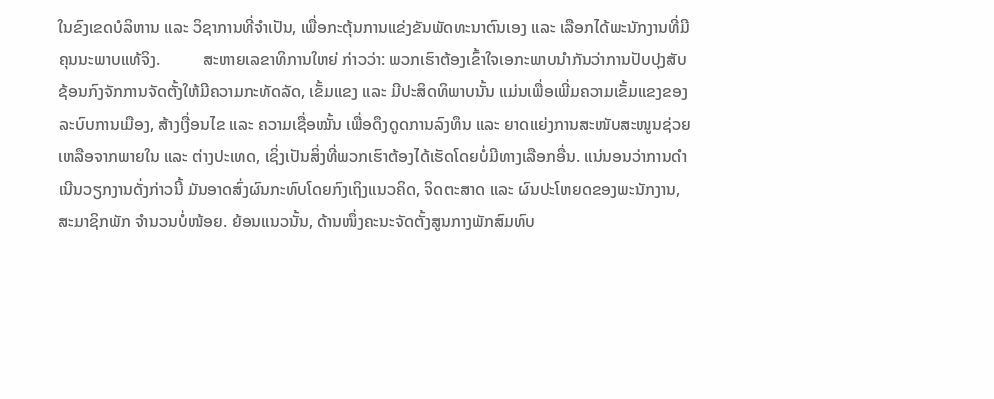ໃນຂົງເຂດບໍລິຫານ ແລະ ວິຊາການທີ່ຈຳເປັນ, ເພື່ອກະຕຸ້ນການແຂ່ງຂັນພັດທະນາຕົນເອງ ແລະ ເລືອກໄດ້ພະນັກງານທີ່ມີຄຸນນະພາບແທ້ຈິງ.          ສະຫາຍເລຂາທິການໃຫຍ່ ກ່າວວ່າ: ພວກເຮົາຕ້ອງເຂົ້າໃຈເອກະພາບນຳກັນວ່າການປັບປຸງສັບຊ້ອນກົງຈັກການຈັດຕັ້ງໃຫ້ມີຄວາມກະທັດລັດ, ເຂັ້ມແຂງ ແລະ ມີປະສິດທິພາບນັ້ນ ແມ່ນເພື່ອເພີ່ມຄວາມເຂັ້ມແຂງຂອງລະບົບການເມືອງ, ສ້າງເງື່ອນໄຂ ແລະ ຄວາມເຊື່ອໝັ້ນ ເພື່ອດຶງດູດການລົງທຶນ ແລະ ຍາດແຍ່ງການສະໜັບສະໜູນຊ່ວຍເຫລືອຈາກພາຍໃນ ແລະ ຕ່າງປະເທດ, ເຊິ່ງເປັນສິ່ງທີ່ພວກເຮົາຕ້ອງໄດ້ເຮັດໂດຍບໍ່ມີທາງເລືອກອື່ນ. ແນ່ນອນວ່າການດຳເນີນວຽກງານດັ່ງກ່າວນີ້ ມັນອາດສົ່ງຜົນກະທົບໂດຍກົງເຖິງແນວຄິດ, ຈິດຕະສາດ ແລະ ຜົນປະໂຫຍດຂອງພະນັກງານ, ສະມາຊິກພັກ ຈຳນວນບໍ່ໜ້ອຍ. ຍ້ອນແນວນັ້ນ, ດ້ານໜຶ່ງຄະນະຈັດຕັ້ງສູນກາງພັກສົມທົບ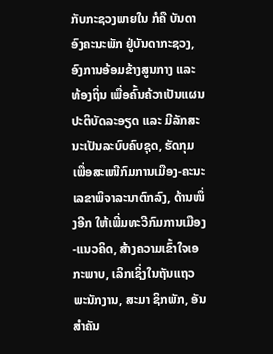ກັບກະຊວງພາຍໃນ ກໍຄື ບັນດາອົງຄະນະພັກ ຢູ່ບັນດາກະຊວງ, ອົງການອ້ອມຂ້າງສູນກາງ ແລະ ທ້ອງຖິ່ນ ເພື່ອຄົ້ນຄ້ວາເປັນແຜນປະຕິບັດລະອຽດ ແລະ ມີລັກສະນະເປັນລະບົບຄົບຊຸດ, ຮັດກຸມເພື່ອສະເໜີກົມການເມືອງ-ຄະນະເລຂາພິຈາລະນາຕົກລົງ, ດ້ານໜຶ່ງອີກ ໃຫ້ເພີ່ມທະວີກົມການເມືອງ-ແນວຄິດ, ສ້າງຄວາມເຂົ້າໃຈເອ ກະພາບ, ເລິກເຊິ່ງໃນຖັນແຖວພະນັກງານ, ສະມາ ຊິກພັກ, ອັນສຳຄັນ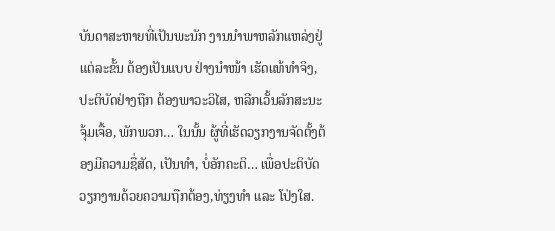ບັນດາສະຫາຍທີ່ເປັນພະນັກ ງານນຳພາຫລັກແຫລ່ງຢູ່ແຕ່ລະຂັ້ນ ຕ້ອງເປັນແບບ ຢ່າງນຳໜ້າ ເຮັດແທ້ທຳຈິງ, ປະຕິບັດຢ່າງຖືກ ຕ້ອງພາວະວິໄສ, ຫລີກເວັ້ນລັກສະນະຈຸ້ມເຈື້ອ, ພັກພວກ… ໃນນັ້ນ ຜູ້ທີ່ເຮັດວຽກງານຈັດຕັ້ງຕ້ອງມີຄວາມຊື່ສັດ, ເປັນທຳ, ບໍ່ອັກຄະຕິ… ເພື່ອປະຕິບັດວຽກງານດ້ວຍຄວາມຖືກຕ້ອງ,ທ່ຽງທຳ ແລະ ໂປ່ງໃສ.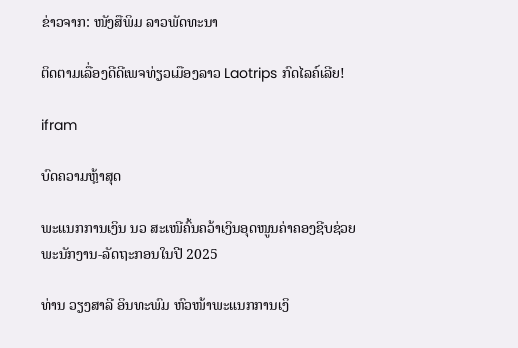ຂ່າວຈາກ: ໜັງສືພິມ ລາວພັດທະນາ

ຕິດຕາມເລື່ອງດີດີເພຈທ່ຽວເມືອງລາວ Laotrips ກົດໄລຄ໌ເລີຍ!

ifram

ບົດຄວາມຫຼ້າສຸດ

ພະແນກການເງິນ ນວ ສະເໜີຄົ້ນຄວ້າເງິນອຸດໜູນຄ່າຄອງຊີບຊ່ວຍ ພະນັກງານ-ລັດຖະກອນໃນປີ 2025

ທ່ານ ວຽງສາລີ ອິນທະພົມ ຫົວໜ້າພະແນກການເງິ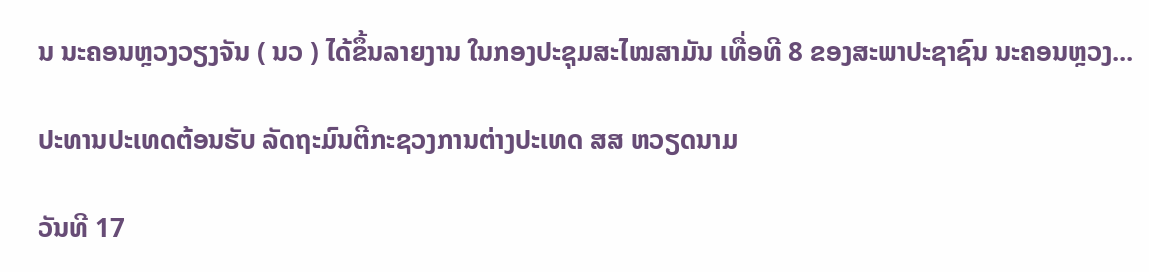ນ ນະຄອນຫຼວງວຽງຈັນ ( ນວ ) ໄດ້ຂຶ້ນລາຍງານ ໃນກອງປະຊຸມສະໄໝສາມັນ ເທື່ອທີ 8 ຂອງສະພາປະຊາຊົນ ນະຄອນຫຼວງ...

ປະທານປະເທດຕ້ອນຮັບ ລັດຖະມົນຕີກະຊວງການຕ່າງປະເທດ ສສ ຫວຽດນາມ

ວັນທີ 17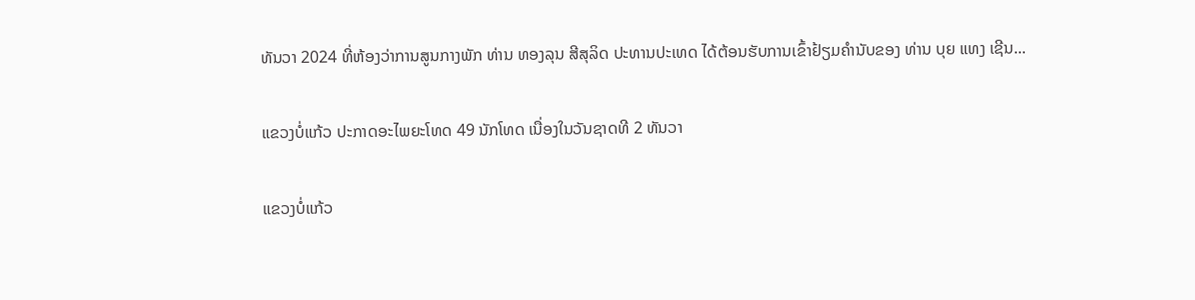ທັນວາ 2024 ທີ່ຫ້ອງວ່າການສູນກາງພັກ ທ່ານ ທອງລຸນ ສີສຸລິດ ປະທານປະເທດ ໄດ້ຕ້ອນຮັບການເຂົ້າຢ້ຽມຄຳນັບຂອງ ທ່ານ ບຸຍ ແທງ ເຊີນ...

ແຂວງບໍ່ແກ້ວ ປະກາດອະໄພຍະໂທດ 49 ນັກໂທດ ເນື່ອງໃນວັນຊາດທີ 2 ທັນວາ

ແຂວງບໍ່ແກ້ວ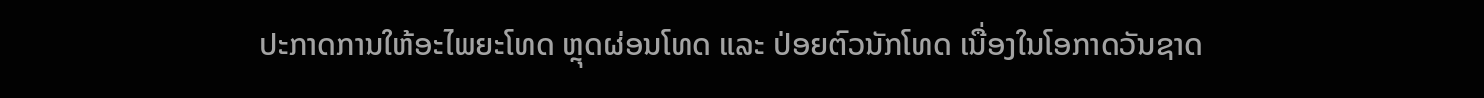ປະກາດການໃຫ້ອະໄພຍະໂທດ ຫຼຸດຜ່ອນໂທດ ແລະ ປ່ອຍຕົວນັກໂທດ ເນື່ອງໃນໂອກາດວັນຊາດ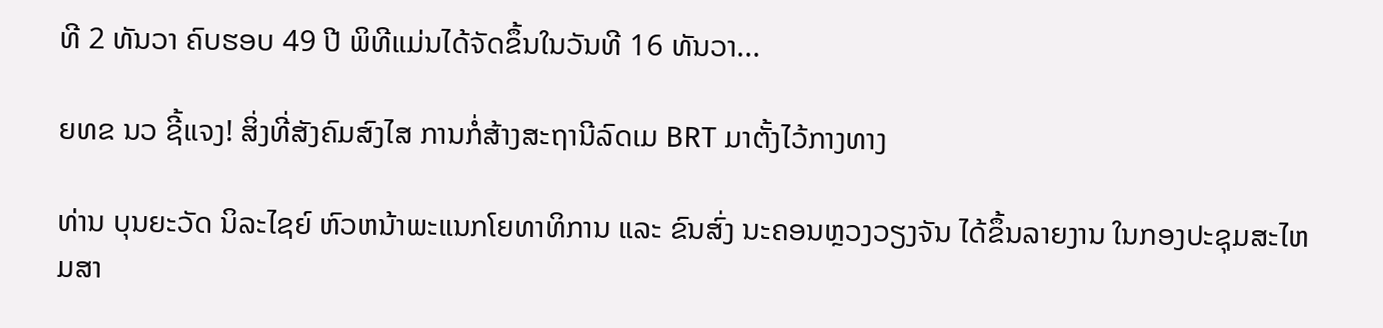ທີ 2 ທັນວາ ຄົບຮອບ 49 ປີ ພິທີແມ່ນໄດ້ຈັດຂຶ້ນໃນວັນທີ 16 ທັນວາ...

ຍທຂ ນວ ຊີ້ແຈງ! ສິ່ງທີ່ສັງຄົມສົງໄສ ການກໍ່ສ້າງສະຖານີລົດເມ BRT ມາຕັ້ງໄວ້ກາງທາງ

ທ່ານ ບຸນຍະວັດ ນິລະໄຊຍ໌ ຫົວຫນ້າພະແນກໂຍທາທິການ ແລະ ຂົນສົ່ງ ນະຄອນຫຼວງວຽງຈັນ ໄດ້ຂຶ້ນລາຍງານ ໃນກອງປະຊຸມສະໄຫມສາ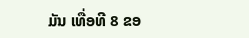ມັນ ເທື່ອທີ 8 ຂອ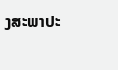ງສະພາປະ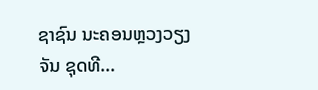ຊາຊົນ ນະຄອນຫຼວງວຽງຈັນ ຊຸດທີ...